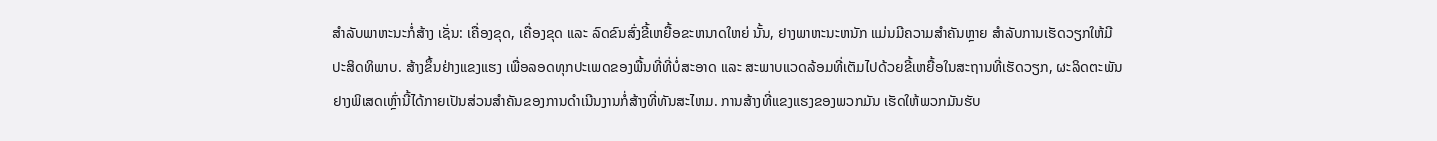ສໍາລັບພາຫະນະກໍ່ສ້າງ ເຊັ່ນ: ເຄື່ອງຂຸດ, ເຄື່ອງຂຸດ ແລະ ລົດຂົນສົ່ງຂີ້ເຫຍື້ອຂະຫນາດໃຫຍ່ ນັ້ນ, ຢາງພາຫະນະຫນັກ ແມ່ນມີຄວາມສໍາຄັນຫຼາຍ ສໍາລັບການເຮັດວຽກໃຫ້ມີປະສິດທິພາບ. ສ້າງຂຶ້ນຢ່າງແຂງແຮງ ເພື່ອລອດທຸກປະເພດຂອງພື້ນທີ່ທີ່ບໍ່ສະອາດ ແລະ ສະພາບແວດລ້ອມທີ່ເຕັມໄປດ້ວຍຂີ້ເຫຍື້ອໃນສະຖານທີ່ເຮັດວຽກ, ຜະລິດຕະພັນຢາງພິເສດເຫຼົ່ານີ້ໄດ້ກາຍເປັນສ່ວນສໍາຄັນຂອງການດໍາເນີນງານກໍ່ສ້າງທີ່ທັນສະໄຫມ. ການສ້າງທີ່ແຂງແຮງຂອງພວກມັນ ເຮັດໃຫ້ພວກມັນຮັບ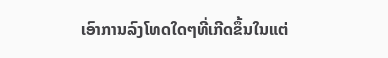ເອົາການລົງໂທດໃດໆທີ່ເກີດຂຶ້ນໃນແຕ່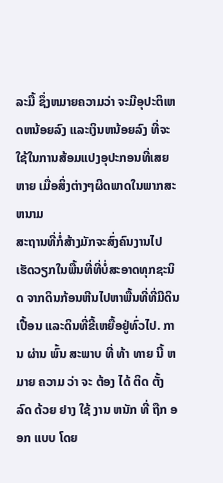ລະມື້ ຊຶ່ງຫມາຍຄວາມວ່າ ຈະມີອຸປະຕິເຫດຫນ້ອຍລົງ ແລະເງິນຫນ້ອຍລົງ ທີ່ຈະໃຊ້ໃນການສ້ອມແປງອຸປະກອນທີ່ເສຍຫາຍ ເມື່ອສິ່ງຕ່າງໆຜິດພາດໃນພາກສະຫນາມ
ສະຖານທີ່ກໍ່ສ້າງມັກຈະສົ່ງຄົນງານໄປເຮັດວຽກໃນພື້ນທີ່ທີ່ບໍ່ສະອາດທຸກຊະນິດ ຈາກດິນກ້ອນຫີນໄປຫາພື້ນທີ່ທີ່ມີດິນເປື້ອນ ແລະດິນທີ່ຂີ້ເຫຍື້ອຢູ່ທົ່ວໄປ. ການ ຜ່ານ ພົ້ນ ສະພາບ ທີ່ ທ້າ ທາຍ ນີ້ ຫມາຍ ຄວາມ ວ່າ ຈະ ຕ້ອງ ໄດ້ ຕິດ ຕັ້ງ ລົດ ດ້ວຍ ຢາງ ໃຊ້ ງານ ຫນັກ ທີ່ ຖືກ ອອກ ແບບ ໂດຍ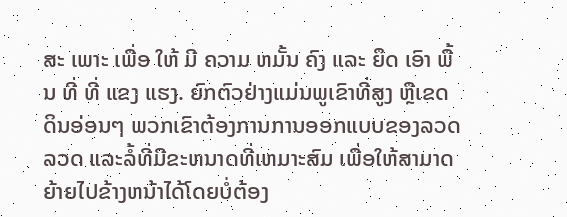ສະ ເພາະ ເພື່ອ ໃຫ້ ມີ ຄວາມ ຫມັ້ນ ຄົງ ແລະ ຍຶດ ເອົາ ພື້ນ ທີ່ ທີ່ ແຂງ ແຮງ. ຍົກຕົວຢ່າງແມ່ນພູເຂົາທີ່ສູງ ຫຼືເຂດດິນອ່ອນໆ ພວກເຂົາຕ້ອງການການອອກແບບຂອງລວດລວດ ແລະລໍ້ທີ່ມີຂະຫນາດທີ່ເຫມາະສົມ ເພື່ອໃຫ້ສາມາດຍ້າຍໄປຂ້າງຫນ້າໄດ້ໂດຍບໍ່ຕ້ອງ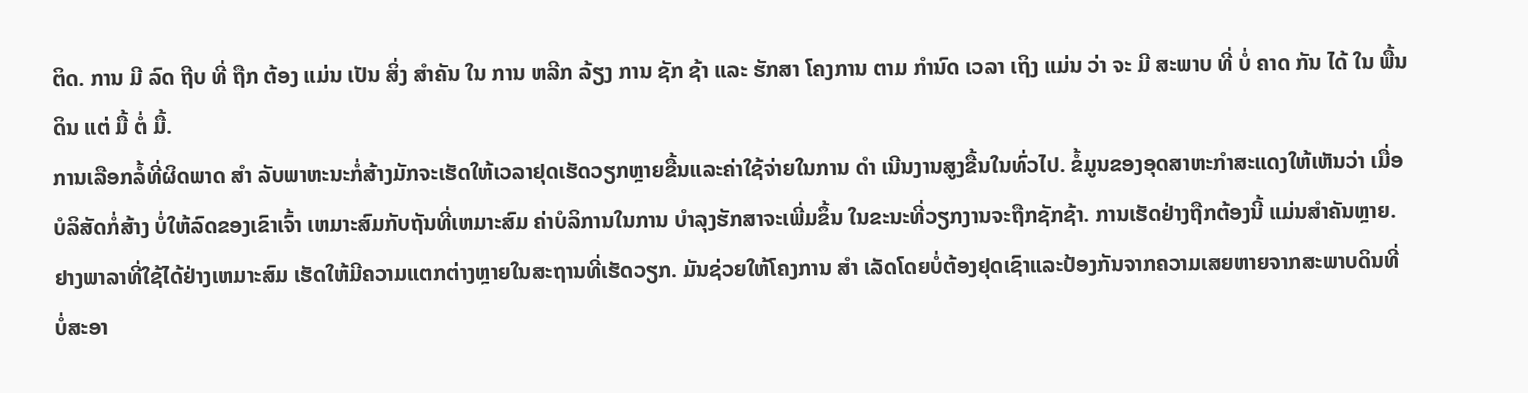ຕິດ. ການ ມີ ລົດ ຖີບ ທີ່ ຖືກ ຕ້ອງ ແມ່ນ ເປັນ ສິ່ງ ສໍາຄັນ ໃນ ການ ຫລີກ ລ້ຽງ ການ ຊັກ ຊ້າ ແລະ ຮັກສາ ໂຄງການ ຕາມ ກໍານົດ ເວລາ ເຖິງ ແມ່ນ ວ່າ ຈະ ມີ ສະພາບ ທີ່ ບໍ່ ຄາດ ກັນ ໄດ້ ໃນ ພື້ນ ດິນ ແຕ່ ມື້ ຕໍ່ ມື້.
ການເລືອກລໍ້ທີ່ຜິດພາດ ສໍາ ລັບພາຫະນະກໍ່ສ້າງມັກຈະເຮັດໃຫ້ເວລາຢຸດເຮັດວຽກຫຼາຍຂື້ນແລະຄ່າໃຊ້ຈ່າຍໃນການ ດໍາ ເນີນງານສູງຂື້ນໃນທົ່ວໄປ. ຂໍ້ມູນຂອງອຸດສາຫະກໍາສະແດງໃຫ້ເຫັນວ່າ ເມື່ອບໍລິສັດກໍ່ສ້າງ ບໍ່ໃຫ້ລົດຂອງເຂົາເຈົ້າ ເຫມາະສົມກັບຖັນທີ່ເຫມາະສົມ ຄ່າບໍລິການໃນການ ບໍາລຸງຮັກສາຈະເພີ່ມຂຶ້ນ ໃນຂະນະທີ່ວຽກງານຈະຖືກຊັກຊ້າ. ການເຮັດຢ່າງຖືກຕ້ອງນີ້ ແມ່ນສໍາຄັນຫຼາຍ. ຢາງພາລາທີ່ໃຊ້ໄດ້ຢ່າງເຫມາະສົມ ເຮັດໃຫ້ມີຄວາມແຕກຕ່າງຫຼາຍໃນສະຖານທີ່ເຮັດວຽກ. ມັນຊ່ວຍໃຫ້ໂຄງການ ສໍາ ເລັດໂດຍບໍ່ຕ້ອງຢຸດເຊົາແລະປ້ອງກັນຈາກຄວາມເສຍຫາຍຈາກສະພາບດິນທີ່ບໍ່ສະອາ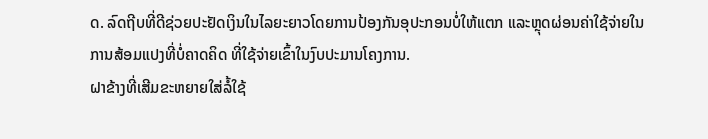ດ. ລົດຖີບທີ່ດີຊ່ວຍປະຢັດເງິນໃນໄລຍະຍາວໂດຍການປ້ອງກັນອຸປະກອນບໍ່ໃຫ້ແຕກ ແລະຫຼຸດຜ່ອນຄ່າໃຊ້ຈ່າຍໃນການສ້ອມແປງທີ່ບໍ່ຄາດຄິດ ທີ່ໃຊ້ຈ່າຍເຂົ້າໃນງົບປະມານໂຄງການ.
ຝາຂ້າງທີ່ເສີມຂະຫຍາຍໃສ່ລໍ້ໃຊ້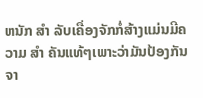ຫນັກ ສໍາ ລັບເຄື່ອງຈັກກໍ່ສ້າງແມ່ນມີຄວາມ ສໍາ ຄັນແທ້ໆເພາະວ່າມັນປ້ອງກັນຈາ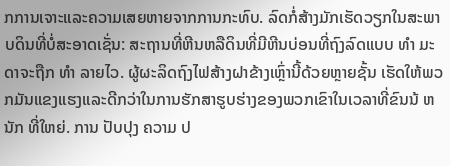ກການເຈາະແລະຄວາມເສຍຫາຍຈາກການກະທົບ. ລົດກໍ່ສ້າງມັກເຮັດວຽກໃນສະພາບດິນທີ່ບໍ່ສະອາດເຊັ່ນ: ສະຖານທີ່ຫີນຫລືດິນທີ່ມີຫີນບ່ອນທີ່ຖົງລົດແບບ ທໍາ ມະດາຈະຖືກ ທໍາ ລາຍໄວ. ຜູ້ຜະລິດຖົງໄຟສ້າງຝາຂ້າງເຫຼົ່ານີ້ດ້ວຍຫຼາຍຊັ້ນ ເຮັດໃຫ້ພວກມັນແຂງແຮງແລະດີກວ່າໃນການຮັກສາຮູບຮ່າງຂອງພວກເຂົາໃນເວລາທີ່ຂົນນ້ ຫນັກ ທີ່ໃຫຍ່. ການ ປັບປຸງ ຄວາມ ປ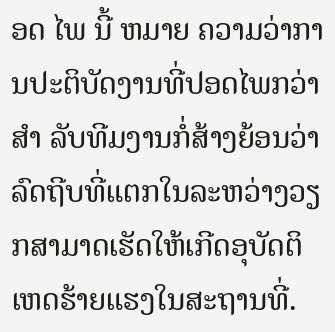ອດ ໄພ ນີ້ ຫມາຍ ຄວາມວ່າການປະຕິບັດງານທີ່ປອດໄພກວ່າ ສໍາ ລັບທີມງານກໍ່ສ້າງຍ້ອນວ່າລົດຖີບທີ່ແຕກໃນລະຫວ່າງວຽກສາມາດເຮັດໃຫ້ເກີດອຸບັດຕິເຫດຮ້າຍແຮງໃນສະຖານທີ່.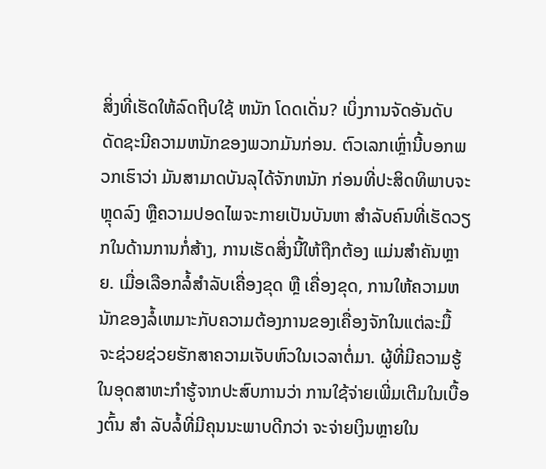ສິ່ງທີ່ເຮັດໃຫ້ລົດຖີບໃຊ້ ຫນັກ ໂດດເດັ່ນ? ເບິ່ງການຈັດອັນດັບດັດຊະນີຄວາມຫນັກຂອງພວກມັນກ່ອນ. ຕົວເລກເຫຼົ່ານີ້ບອກພວກເຮົາວ່າ ມັນສາມາດບັນລຸໄດ້ຈັກຫນັກ ກ່ອນທີ່ປະສິດທິພາບຈະຫຼຸດລົງ ຫຼືຄວາມປອດໄພຈະກາຍເປັນບັນຫາ ສໍາລັບຄົນທີ່ເຮັດວຽກໃນດ້ານການກໍ່ສ້າງ, ການເຮັດສິ່ງນີ້ໃຫ້ຖືກຕ້ອງ ແມ່ນສໍາຄັນຫຼາຍ. ເມື່ອເລືອກລໍ້ສໍາລັບເຄື່ອງຂຸດ ຫຼື ເຄື່ອງຂຸດ, ການໃຫ້ຄວາມຫນັກຂອງລໍ້ເຫມາະກັບຄວາມຕ້ອງການຂອງເຄື່ອງຈັກໃນແຕ່ລະມື້ ຈະຊ່ວຍຊ່ວຍຮັກສາຄວາມເຈັບຫົວໃນເວລາຕໍ່ມາ. ຜູ້ທີ່ມີຄວາມຮູ້ໃນອຸດສາຫະກໍາຮູ້ຈາກປະສົບການວ່າ ການໃຊ້ຈ່າຍເພີ່ມເຕີມໃນເບື້ອງຕົ້ນ ສໍາ ລັບລໍ້ທີ່ມີຄຸນນະພາບດີກວ່າ ຈະຈ່າຍເງິນຫຼາຍໃນ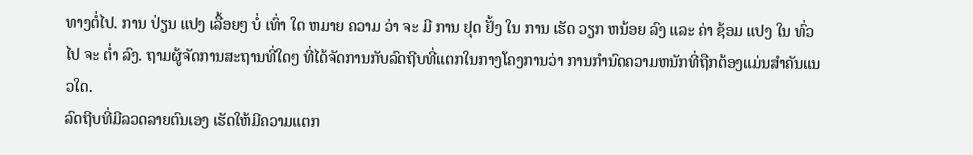ທາງຕໍ່ໄປ. ການ ປ່ຽນ ແປງ ເລື້ອຍໆ ບໍ່ ເທົ່າ ໃດ ຫມາຍ ຄວາມ ວ່າ ຈະ ມີ ການ ຢຸດ ຢັ້ງ ໃນ ການ ເຮັດ ວຽກ ຫນ້ອຍ ລົງ ແລະ ຄ່າ ຊ້ອມ ແປງ ໃນ ທົ່ວ ໄປ ຈະ ຕໍ່າ ລົງ. ຖາມຜູ້ຈັດການສະຖານທີ່ໃດໆ ທີ່ໄດ້ຈັດການກັບລົດຖີບທີ່ແຕກໃນກາງໂຄງການວ່າ ການກໍານົດຄວາມຫນັກທີ່ຖືກຕ້ອງແມ່ນສໍາຄັນແນວໃດ.
ລົດຖີບທີ່ມີລວດລາຍຕົນເອງ ເຮັດໃຫ້ມີຄວາມແຕກ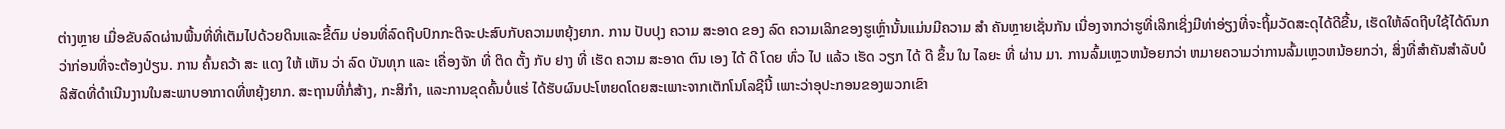ຕ່າງຫຼາຍ ເມື່ອຂັບລົດຜ່ານພື້ນທີ່ທີ່ເຕັມໄປດ້ວຍດິນແລະຂີ້ຕົມ ບ່ອນທີ່ລົດຖີບປົກກະຕິຈະປະສົບກັບຄວາມຫຍຸ້ງຍາກ. ການ ປັບປຸງ ຄວາມ ສະອາດ ຂອງ ລົດ ຄວາມເລິກຂອງຮູເຫຼົ່ານັ້ນແມ່ນມີຄວາມ ສໍາ ຄັນຫຼາຍເຊັ່ນກັນ ເນື່ອງຈາກວ່າຮູທີ່ເລິກເຊິ່ງມີທ່າອ່ຽງທີ່ຈະຖິ້ມວັດສະດຸໄດ້ດີຂື້ນ, ເຮັດໃຫ້ລົດຖີບໃຊ້ໄດ້ດົນກວ່າກ່ອນທີ່ຈະຕ້ອງປ່ຽນ. ການ ຄົ້ນຄວ້າ ສະ ແດງ ໃຫ້ ເຫັນ ວ່າ ລົດ ບັນທຸກ ແລະ ເຄື່ອງຈັກ ທີ່ ຕິດ ຕັ້ງ ກັບ ຢາງ ທີ່ ເຮັດ ຄວາມ ສະອາດ ຕົນ ເອງ ໄດ້ ດີ ໂດຍ ທົ່ວ ໄປ ແລ້ວ ເຮັດ ວຽກ ໄດ້ ດີ ຂຶ້ນ ໃນ ໄລຍະ ທີ່ ຜ່ານ ມາ. ການລົ້ມເຫຼວຫນ້ອຍກວ່າ ຫມາຍຄວາມວ່າການລົ້ມເຫຼວຫນ້ອຍກວ່າ, ສິ່ງທີ່ສໍາຄັນສໍາລັບບໍລິສັດທີ່ດໍາເນີນງານໃນສະພາບອາກາດທີ່ຫຍຸ້ງຍາກ. ສະຖານທີ່ກໍ່ສ້າງ, ກະສິກໍາ, ແລະການຂຸດຄົ້ນບໍ່ແຮ່ ໄດ້ຮັບຜົນປະໂຫຍດໂດຍສະເພາະຈາກເຕັກໂນໂລຊີນີ້ ເພາະວ່າອຸປະກອນຂອງພວກເຂົາ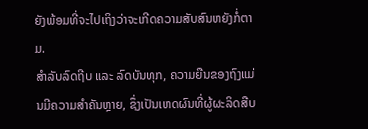ຍັງພ້ອມທີ່ຈະໄປເຖິງວ່າຈະເກີດຄວາມສັບສົນຫຍັງກໍ່ຕາມ.
ສໍາລັບລົດຖີບ ແລະ ລົດບັນທຸກ, ຄວາມຍືນຂອງຖົງແມ່ນມີຄວາມສໍາຄັນຫຼາຍ, ຊຶ່ງເປັນເຫດຜົນທີ່ຜູ້ຜະລິດສືບ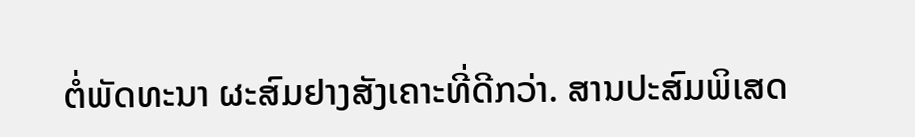ຕໍ່ພັດທະນາ ຜະສົມຢາງສັງເຄາະທີ່ດີກວ່າ. ສານປະສົມພິເສດ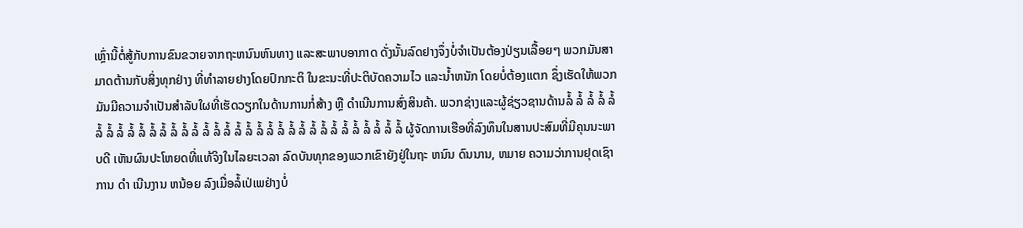ເຫຼົ່ານີ້ຕໍ່ສູ້ກັບການຂົນຂວາຍຈາກຖະຫນົນຫົນທາງ ແລະສະພາບອາກາດ ດັ່ງນັ້ນລົດຢາງຈຶ່ງບໍ່ຈໍາເປັນຕ້ອງປ່ຽນເລື້ອຍໆ ພວກມັນສາມາດຕ້ານກັບສິ່ງທຸກຢ່າງ ທີ່ທໍາລາຍຢາງໂດຍປົກກະຕິ ໃນຂະນະທີ່ປະຕິບັດຄວາມໄວ ແລະນ້ຳຫນັກ ໂດຍບໍ່ຕ້ອງແຕກ ຊຶ່ງເຮັດໃຫ້ພວກມັນມີຄວາມຈໍາເປັນສໍາລັບໃຜທີ່ເຮັດວຽກໃນດ້ານການກໍ່ສ້າງ ຫຼື ດໍາເນີນການສົ່ງສິນຄ້າ. ພວກຊ່າງແລະຜູ້ຊ່ຽວຊານດ້ານລໍ້ ລໍ້ ລໍ້ ລໍ້ ລໍ້ ລໍ້ ລໍ້ ລໍ້ ລໍ້ ລໍ້ ລໍ້ ລໍ້ ລໍ້ ລໍ້ ລໍ້ ລໍ້ ລໍ້ ລໍ້ ລໍ້ ລໍ້ ລໍ້ ລໍ້ ລໍ້ ລໍ້ ລໍ້ ລໍ້ ລໍ້ ລໍ້ ລໍ້ ລໍ້ ລໍ້ ລໍ້ ລໍ້ ລໍ້ ຜູ້ຈັດການເຮືອທີ່ລົງທຶນໃນສານປະສົມທີ່ມີຄຸນນະພາບດີ ເຫັນຜົນປະໂຫຍດທີ່ແທ້ຈິງໃນໄລຍະເວລາ ລົດບັນທຸກຂອງພວກເຂົາຍັງຢູ່ໃນຖະ ຫນົນ ດົນນານ, ຫມາຍ ຄວາມວ່າການຢຸດເຊົາການ ດໍາ ເນີນງານ ຫນ້ອຍ ລົງເມື່ອລໍ້ເປ່ເພຢ່າງບໍ່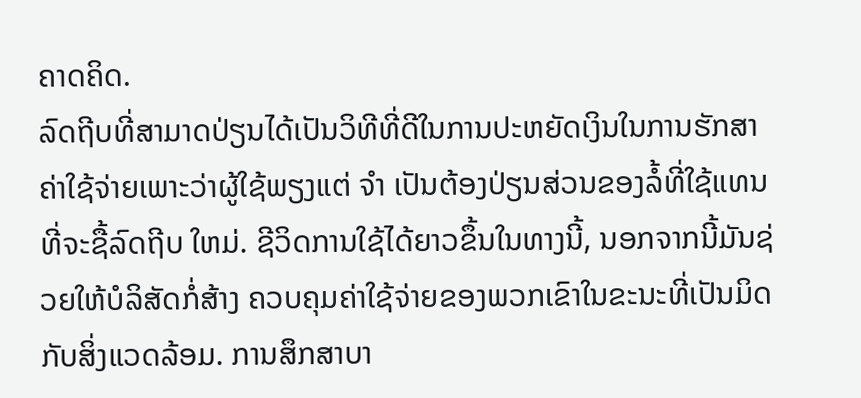ຄາດຄິດ.
ລົດຖີບທີ່ສາມາດປ່ຽນໄດ້ເປັນວິທີທີ່ດີໃນການປະຫຍັດເງິນໃນການຮັກສາຄ່າໃຊ້ຈ່າຍເພາະວ່າຜູ້ໃຊ້ພຽງແຕ່ ຈໍາ ເປັນຕ້ອງປ່ຽນສ່ວນຂອງລໍ້ທີ່ໃຊ້ແທນທີ່ຈະຊື້ລົດຖີບ ໃຫມ່. ຊີວິດການໃຊ້ໄດ້ຍາວຂຶ້ນໃນທາງນີ້, ນອກຈາກນີ້ມັນຊ່ວຍໃຫ້ບໍລິສັດກໍ່ສ້າງ ຄວບຄຸມຄ່າໃຊ້ຈ່າຍຂອງພວກເຂົາໃນຂະນະທີ່ເປັນມິດກັບສິ່ງແວດລ້ອມ. ການສຶກສາບາ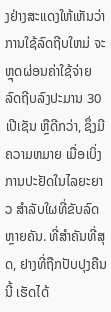ງຢ່າງສະແດງໃຫ້ເຫັນວ່າ ການໃຊ້ລົດຖີບໃຫມ່ ຈະຫຼຸດຜ່ອນຄ່າໃຊ້ຈ່າຍລົດຖີບລົງປະມານ 30 ເປີເຊັນ ຫຼືດີກວ່າ, ຊຶ່ງມີຄວາມຫມາຍ ເມື່ອເບິ່ງການປະຢັດໃນໄລຍະຍາວ ສໍາລັບໃຜທີ່ຂັບລົດຫຼາຍຄັນ. ທີ່ສໍາຄັນທີ່ສຸດ, ຢາງທີ່ຖືກປັບປຸງຄືນນີ້ ເຮັດໄດ້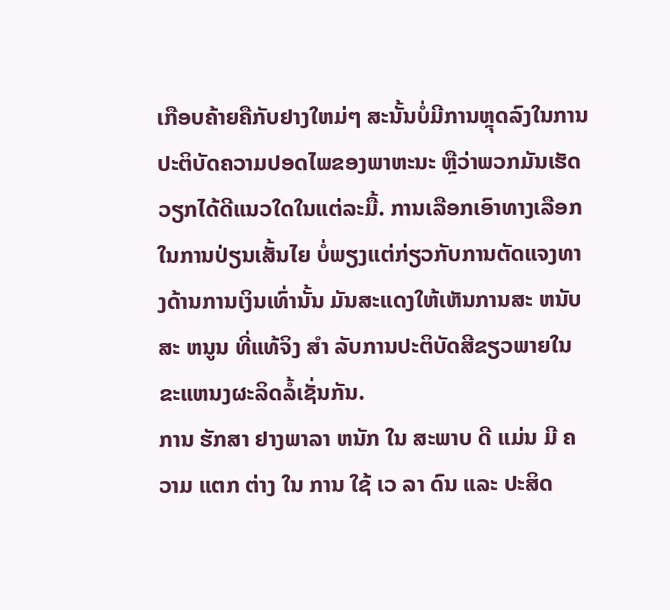ເກືອບຄ້າຍຄືກັບຢາງໃຫມ່ໆ ສະນັ້ນບໍ່ມີການຫຼຸດລົງໃນການປະຕິບັດຄວາມປອດໄພຂອງພາຫະນະ ຫຼືວ່າພວກມັນເຮັດວຽກໄດ້ດີແນວໃດໃນແຕ່ລະມື້. ການເລືອກເອົາທາງເລືອກໃນການປ່ຽນເສັ້ນໄຍ ບໍ່ພຽງແຕ່ກ່ຽວກັບການຕັດແຈງທາງດ້ານການເງິນເທົ່ານັ້ນ ມັນສະແດງໃຫ້ເຫັນການສະ ຫນັບ ສະ ຫນູນ ທີ່ແທ້ຈິງ ສໍາ ລັບການປະຕິບັດສີຂຽວພາຍໃນຂະແຫນງຜະລິດລໍ້ເຊັ່ນກັນ.
ການ ຮັກສາ ຢາງພາລາ ຫນັກ ໃນ ສະພາບ ດີ ແມ່ນ ມີ ຄວາມ ແຕກ ຕ່າງ ໃນ ການ ໃຊ້ ເວ ລາ ດົນ ແລະ ປະສິດ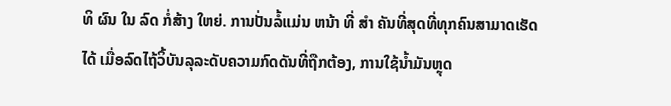ທິ ຜົນ ໃນ ລົດ ກໍ່ສ້າງ ໃຫຍ່. ການປັ່ນລໍ້ແມ່ນ ຫນ້າ ທີ່ ສໍາ ຄັນທີ່ສຸດທີ່ທຸກຄົນສາມາດເຮັດໄດ້ ເມື່ອລົດໄຖ້ວິ້ບັນລຸລະດັບຄວາມກົດດັນທີ່ຖືກຕ້ອງ, ການໃຊ້ນໍ້າມັນຫຼຸດ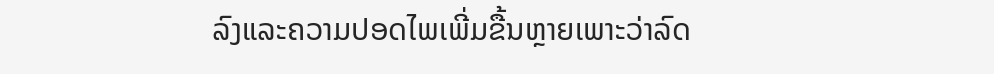ລົງແລະຄວາມປອດໄພເພີ່ມຂື້ນຫຼາຍເພາະວ່າລົດ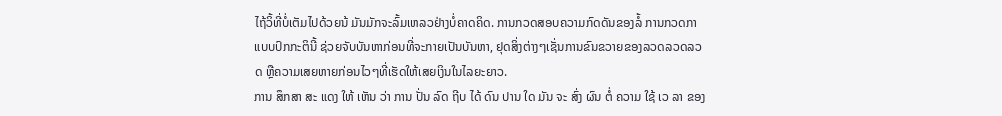ໄຖ້ວິ້ທີ່ບໍ່ເຕັມໄປດ້ວຍນ້ ມັນມັກຈະລົ້ມເຫລວຢ່າງບໍ່ຄາດຄິດ. ການກວດສອບຄວາມກົດດັນຂອງລໍ້ ການກວດກາແບບປົກກະຕິນີ້ ຊ່ວຍຈັບບັນຫາກ່ອນທີ່ຈະກາຍເປັນບັນຫາ, ຢຸດສິ່ງຕ່າງໆເຊັ່ນການຂົນຂວາຍຂອງລວດລວດລວດ ຫຼືຄວາມເສຍຫາຍກ່ອນໄວໆທີ່ເຮັດໃຫ້ເສຍເງິນໃນໄລຍະຍາວ.
ການ ສຶກສາ ສະ ແດງ ໃຫ້ ເຫັນ ວ່າ ການ ປັ່ນ ລົດ ຖີບ ໄດ້ ດົນ ປານ ໃດ ມັນ ຈະ ສົ່ງ ຜົນ ຕໍ່ ຄວາມ ໃຊ້ ເວ ລາ ຂອງ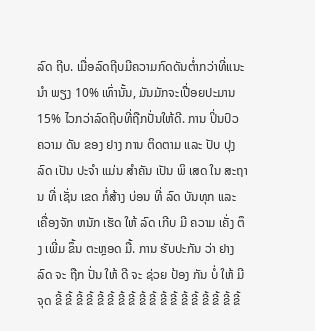ລົດ ຖີບ. ເມື່ອລົດຖີບມີຄວາມກົດດັນຕ່ຳກວ່າທີ່ແນະ ນໍາ ພຽງ 10% ເທົ່ານັ້ນ, ມັນມັກຈະເປື່ອຍປະມານ 15% ໄວກວ່າລົດຖີບທີ່ຖືກປັ່ນໃຫ້ດີ. ການ ປິ່ນປົວ ຄວາມ ດັນ ຂອງ ຢາງ ການ ຕິດຕາມ ແລະ ປັບ ປຸງ ລົດ ເປັນ ປະຈໍາ ແມ່ນ ສໍາຄັນ ເປັນ ພິ ເສດ ໃນ ສະຖານ ທີ່ ເຊັ່ນ ເຂດ ກໍ່ສ້າງ ບ່ອນ ທີ່ ລົດ ບັນທຸກ ແລະ ເຄື່ອງຈັກ ຫນັກ ເຮັດ ໃຫ້ ລົດ ເກີບ ມີ ຄວາມ ເຄັ່ງ ຕຶງ ເພີ່ມ ຂຶ້ນ ຕະຫຼອດ ມື້. ການ ຮັບປະກັນ ວ່າ ຢາງ ລົດ ຈະ ຖືກ ປັ່ນ ໃຫ້ ດີ ຈະ ຊ່ວຍ ປ້ອງ ກັນ ບໍ່ ໃຫ້ ມີ ຈຸດ ຂີ້ ຂີ້ ຂີ້ ຂີ້ ຂີ້ ຂີ້ ຂີ້ ຂີ້ ຂີ້ ຂີ້ ຂີ້ ຂີ້ ຂີ້ ຂີ້ ຂີ້ ຂີ້ ຂີ້ ຂີ້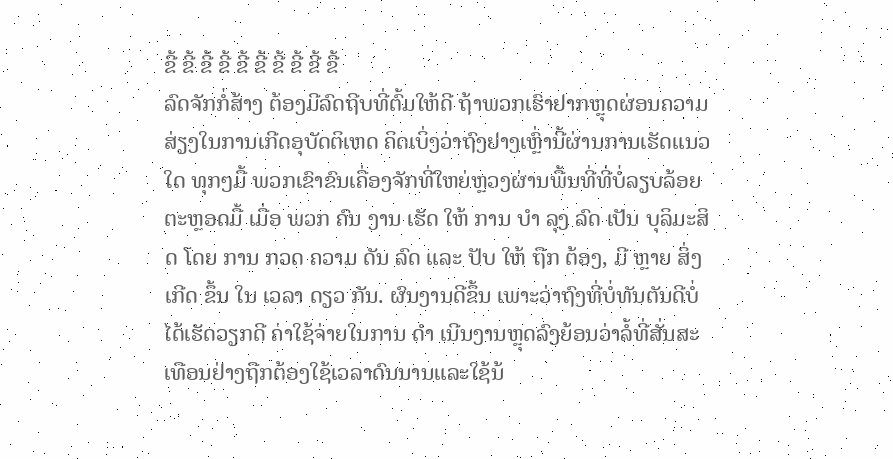ຂີ້ ຂີ້ ຂີ້ ຂີ້ ຂີ້ ຂີ້ ຂີ້ ຂີ້ ຂີ້ ຂີ້
ລົດຈັກກໍ່ສ້າງ ຕ້ອງມີລົດຖີບທີ່ຕົ້ມໃຫ້ດີ ຖ້າພວກເຮົາຢາກຫຼຸດຜ່ອນຄວາມສ່ຽງໃນການເກີດອຸບັດຕິເຫດ ຄິດເບິ່ງວ່າຖົງຢາງເຫຼົ່ານີ້ຜ່ານການເຮັດແນວໃດ ທຸກໆມື້ ພວກເຂົາຂົນເຄື່ອງຈັກທີ່ໃຫຍ່ຫຼວງຜ່ານພື້ນທີ່ທີ່ບໍ່ລຽບລ້ອຍຕະຫຼອດມື້ ເມື່ອ ພວກ ຄົນ ງານ ເຮັດ ໃຫ້ ການ ບໍາ ລຸງ ລົດ ເປັນ ບຸລິມະສິດ ໂດຍ ການ ກວດ ຄວາມ ດັນ ລົດ ແລະ ປັບ ໃຫ້ ຖືກ ຕ້ອງ, ມີ ຫຼາຍ ສິ່ງ ເກີດ ຂຶ້ນ ໃນ ເວລາ ດຽວ ກັນ. ຜົນງານດີຂຶ້ນ ເພາະວ່າຖົງທີ່ບໍ່ທັນຕັນດີບໍ່ໄດ້ເຮັດວຽກດີ ຄ່າໃຊ້ຈ່າຍໃນການ ດໍາ ເນີນງານຫຼຸດລົງຍ້ອນວ່າລໍ້ທີ່ສັ່ນສະເທືອນຢ່າງຖືກຕ້ອງໃຊ້ເວລາດົນນານແລະໃຊ້ນ້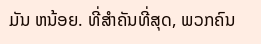ມັນ ຫນ້ອຍ. ທີ່ສໍາຄັນທີ່ສຸດ, ພວກຄົນ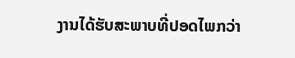ງານໄດ້ຮັບສະພາບທີ່ປອດໄພກວ່າ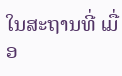ໃນສະຖານທີ່ ເມື່ອ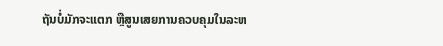ຖັນບໍ່ມັກຈະແຕກ ຫຼືສູນເສຍການຄວບຄຸມໃນລະຫ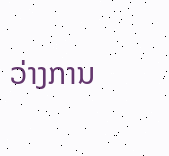ວ່າງການ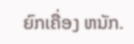ຍົກເຄື່ອງ ຫນັກ.